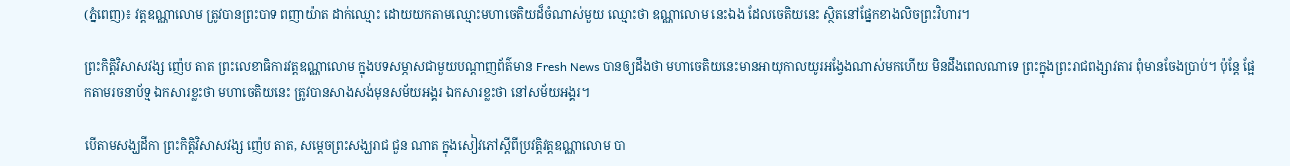(ភ្នំពេញ)៖ វត្តឧណ្ណាលោម ត្រូវបានព្រះបាទ ពញាយ៉ាត ដាក់ឈ្មោះ ដោយយកតាមឈ្មោះមហាចេតិយដ៏ចំណាស់មួយ ឈ្មោះថា ឧណ្ណាលោម នេះឯង ដែលចេតិយនេះ ស្ថិតនៅផ្នែកខាងលិចព្រះវិហារ។

ព្រះកិត្តិវិសាសវង្ស ញ៉េប តាត ព្រះលេខាធិការវត្តឧណ្ណាលោម ក្នុងបទសម្ភាសជាមួយបណ្តាញព័ត៌មាន Fresh News បានឲ្យដឹងថា មហាចេតិយនេះមានអាយុកាលយូរអង្វែងណាស់មកហើយ មិនដឹងពេលណាទេ ព្រះក្នុងព្រះរាជពង្សាវតារ ពុំមានចែងប្រាប់។ ប៉ុន្តែ ផ្អែកតាមរចនាប័ទ្ម ឯកសារខ្លះថា មហាចេតិយនេះ ត្រូវបានសាងសង់មុនសម័យអង្គរ ឯកសារខ្លះថា នៅសម័យអង្គរ។

បើតាមសង្ឃដីកា ព្រះកិត្តិវិសាសវង្ស ញ៉េប តាត, សម្តេចព្រះសង្ឃរាជ ជួន ណាត ក្នុងសៀវភៅស្តីពីប្រវត្តិវត្តឧណ្ណាលោម បា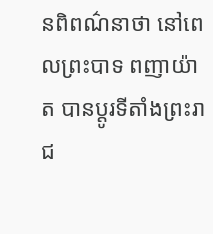នពិពណ៌នាថា នៅពេលព្រះបាទ ពញាយ៉ាត បានប្តូរទីតាំងព្រះរាជ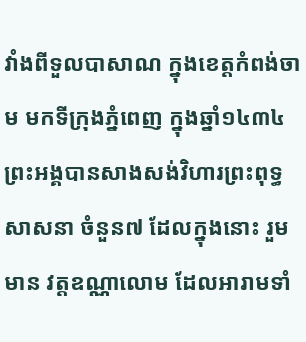វាំងពីទួលបាសាណ ក្នុងខេត្តកំពង់ចាម មកទីក្រុងភ្នំពេញ ក្នុងឆ្នាំ១៤៣៤ ព្រះអង្គបានសាងសង់វិហារព្រះពុទ្ធសាសនា ចំនួន៧ ដែលក្នុងនោះ រួមមាន វត្តឧណ្ណាលោម ដែលអារាមទាំ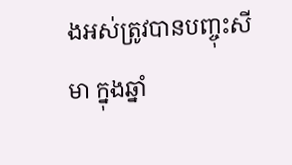ងអស់ត្រូវបានបញ្ចុះសីមា ក្នុងឆ្នាំ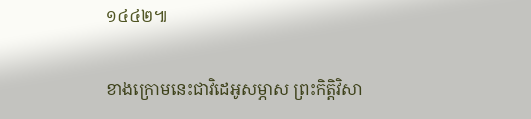១៤៤២៕

ខាងក្រោមនេះជាវិដេអូសម្ភាស ព្រះកិត្តិវិសា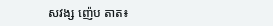សវង្ស ញ៉េប តាត៖